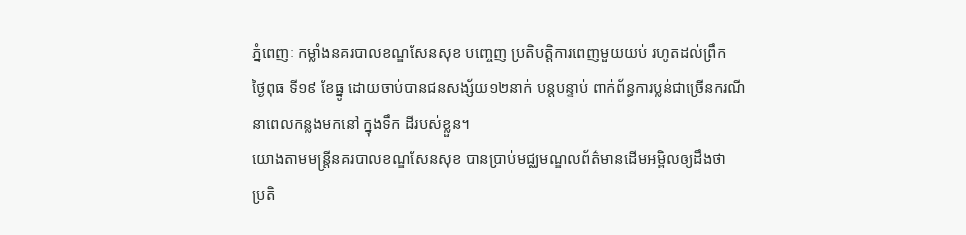ភ្នំពេញៈ កម្លាំងនគរបាលខណ្ឌសែនសុខ បញ្ចេញ ប្រតិបត្តិការពេញមួយយប់ រហូតដល់ព្រឹក
ថ្ងៃពុធ ទី១៩ ខែធ្នូ ដោយចាប់បានជនសង្ស័យ១២នាក់ បន្តបន្ទាប់ ពាក់ព័ន្ធការប្លន់ជាច្រើនករណី
នាពេលកន្លងមកនៅ ក្នុងទឹក ដីរបស់ខ្លួន។
យោងតាមមន្រ្តីនគរបាលខណ្ឌសែនសុខ បានប្រាប់មជ្ឈមណ្ឌលព័ត៌មានដើមអម្ពិលឲ្យដឹងថា
ប្រតិ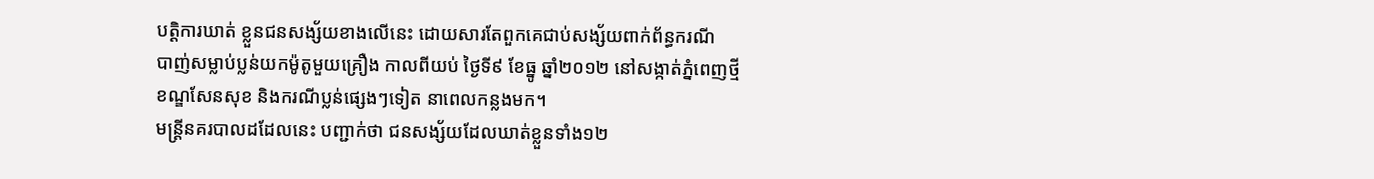បត្តិការឃាត់ ខ្លួនជនសង្ស័យខាងលើនេះ ដោយសារតែពួកគេជាប់សង្ស័យពាក់ព័ន្ធករណី
បាញ់សម្លាប់ប្លន់យកម៉ូតូមួយគ្រឿង កាលពីយប់ ថ្ងៃទី៩ ខែធ្នូ ឆ្នាំ២០១២ នៅសង្កាត់ភ្នំពេញថ្មី
ខណ្ឌសែនសុខ និងករណីប្លន់ផ្សេងៗទៀត នាពេលកន្លងមក។
មន្រ្តីនគរបាលដដែលនេះ បញ្ជាក់ថា ជនសង្ស័យដែលឃាត់ខ្លួនទាំង១២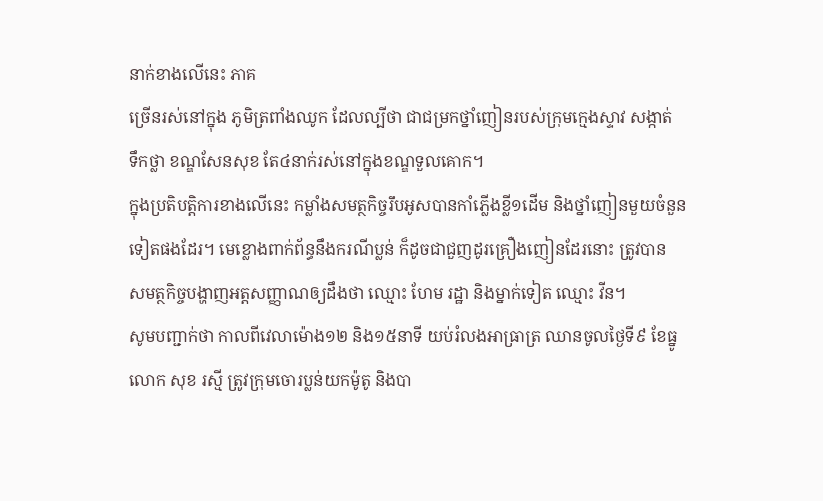នាក់ខាងលើនេះ ភាគ
ច្រើនរស់នៅក្នុង ភូមិត្រពាំងឈូក ដែលល្បីថា ជាជម្រកថ្នាំញៀនរបស់ក្រុមក្មេងស្ទាវ សង្កាត់
ទឹកថ្លា ខណ្ឌសែនសុខ តែ៤នាក់រស់នៅក្នុងខណ្ឌទួលគោក។
ក្នុងប្រតិបត្តិការខាងលើនេះ កម្លាំងសមត្ថកិច្ចរឹបអូសបានកាំភ្លើងខ្លី១ដើម និងថ្នាំញៀនមួយចំនួន
ទៀតផងដែរ។ មេខ្លោងពាក់ព័ន្ធនឹងករណីប្លន់ ក៏ដូចជាជួញដូរគ្រឿងញៀនដែរនោះ ត្រូវបាន
សមត្ថកិច្ចបង្ហាញអត្តសញ្ញាណឲ្យដឹងថា ឈ្មោះ ហែម រដ្ឋា និងម្នាក់ទៀត ឈ្មោះ វីន។
សូមបញ្ជាក់ថា កាលពីវេលាម៉ោង១២ និង១៥នាទី យប់រំលងអាធ្រាត្រ ឈានចូលថ្ងៃទី៩ ខែធ្នូ
លោក សុខ រស្មី ត្រូវក្រុមចោរប្លន់យកម៉ូតូ និងបា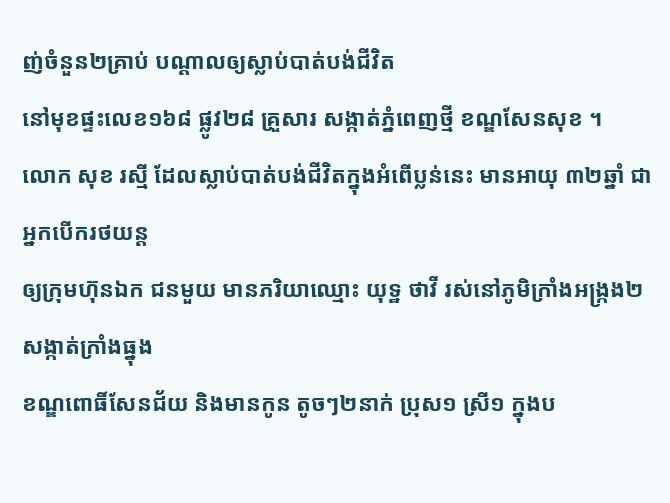ញ់ចំនួន២គ្រាប់ បណ្តាលឲ្យស្លាប់បាត់បង់ជីវិត
នៅមុខផ្ទះលេខ១៦៨ ផ្លូវ២៨ គ្រួសារ សង្កាត់ភ្នំពេញថ្មី ខណ្ឌសែនសុខ ។
លោក សុខ រស្មី ដែលស្លាប់បាត់បង់ជីវិតក្នុងអំពើប្លន់នេះ មានអាយុ ៣២ឆ្នាំ ជាអ្នកបើករថយន្ត
ឲ្យក្រុមហ៊ុនឯក ជនមួយ មានភរិយាឈ្មោះ យុទ្ឋ ថាវី រស់នៅភូមិក្រាំងអង្រ្កង២ សង្កាត់ក្រាំងធ្នុង
ខណ្ឌពោធិ៍សែនជ័យ និងមានកូន តូចៗ២នាក់ ប្រុស១ ស្រី១ ក្នុងប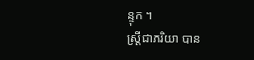ន្ទុក ។
ស្រ្តីជាភរិយា បាន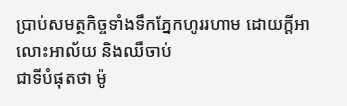ប្រាប់សមត្ថកិច្ចទាំងទឹកភ្នែកហូររហាម ដោយក្តីអាលោះអាល័យ និងឈឺចាប់
ជាទីបំផុតថា ម៉ូ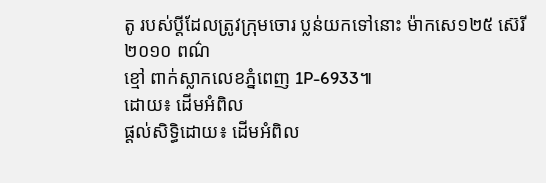តូ របស់ប្តីដែលត្រូវក្រុមចោរ ប្លន់យកទៅនោះ ម៉ាកសេ១២៥ ស៊េរី២០១០ ពណ៌
ខ្មៅ ពាក់ស្លាកលេខភ្នំពេញ 1P-6933៕
ដោយ៖ ដើមអំពិល
ផ្តល់សិទ្ធិដោយ៖ ដើមអំពិល